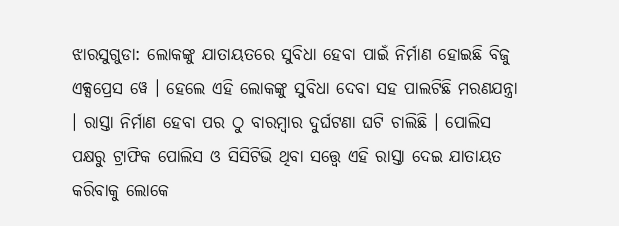ଝାରସୁଗୁଡା: ଲୋକଙ୍କୁ ଯାତାୟତରେ ସୁବିଧା ହେବା ପାଇଁ ନିର୍ମାଣ ହୋଇଛି ବିଜୁ ଏକ୍ସପ୍ରେସ ୱେ । ହେଲେ ଏହି ଲୋକଙ୍କୁ ସୁବିଧା ଦେବା ସହ ପାଲଟିଛି ମରଣଯନ୍ତ୍ରା । ରାସ୍ତା ନିର୍ମାଣ ହେବା ପର ଠୁ ବାରମ୍ବାର ଦୁର୍ଘଟଣା ଘଟି ଚାଲିଛି । ପୋଲିସ ପକ୍ଷରୁ ଟ୍ରାଫିକ ପୋଲିସ ଓ ସିସିଟିଭି ଥିବା ସତ୍ତ୍ବେ ଏହି ରାସ୍ତା ଦେଇ ଯାତାୟତ କରିବାକୁ ଲୋକେ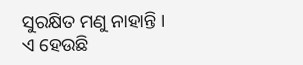ସୁରକ୍ଷିତ ମଣୁ ନାହାନ୍ତି ।
ଏ ହେଉଛି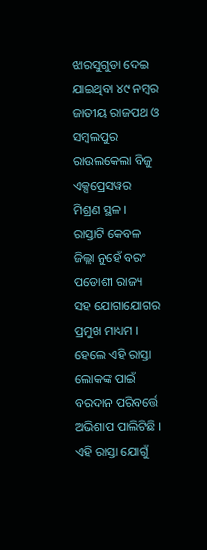ଝାରସୁଗୁଡା ଦେଇ ଯାଇଥିବା ୪୯ ନମ୍ବର ଜାତୀୟ ରାଜପଥ ଓ ସମ୍ବଲପୁର ରାଉଲକେଲା ବିଜୁ ଏକ୍ସପ୍ରେସୱର ମିଶ୍ରଣ ସ୍ଥଳ । ରାସ୍ତାଟି କେବଳ ଜିଲ୍ଲା ନୁହେଁ ବରଂ ପଡୋଶୀ ରାଜ୍ୟ ସହ ଯୋଗାଯୋଗର ପ୍ରମୁଖ ମାଧ୍ୟମ । ହେଲେ ଏହି ରାସ୍ତା ଲୋକଙ୍କ ପାଇଁ ବରଦାନ ପରିବର୍ତ୍ତେ ଅଭିଶାପ ପାଲିଟିଛି । ଏହି ରାସ୍ତା ଯୋଗୁଁ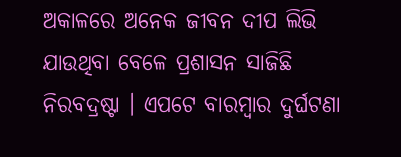ଅକାଳରେ ଅନେକ ଜୀବନ ଦୀପ ଲିଭି ଯାଉଥିବା ବେଳେ ପ୍ରଶାସନ ସାଜିଛି ନିରବଦ୍ରଷ୍ଟା । ଏପଟେ ବାରମ୍ବାର ଦୁର୍ଘଟଣା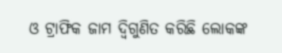ଓ ଟ୍ରାଫିକ ଜାମ ଦ୍ବିଗୁଣିତ କରିଛି ଲୋକଙ୍କ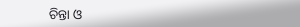ଚିନ୍ତା ଓ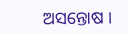ଅସନ୍ତୋଷ ।